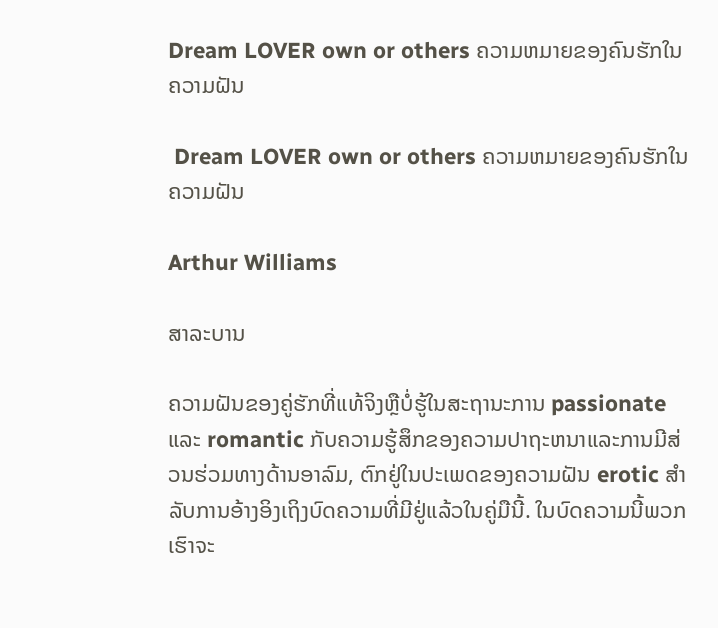Dream LOVER own or others ຄວາມຫມາຍຂອງຄົນຮັກໃນຄວາມຝັນ

 Dream LOVER own or others ຄວາມຫມາຍຂອງຄົນຮັກໃນຄວາມຝັນ

Arthur Williams

ສາລະບານ

ຄວາມຝັນຂອງຄູ່ຮັກທີ່ແທ້ຈິງຫຼືບໍ່ຮູ້ໃນສະຖານະການ passionate ແລະ romantic ກັບຄວາມຮູ້ສຶກຂອງຄວາມປາຖະຫນາແລະການມີສ່ວນຮ່ວມທາງດ້ານອາລົມ, ຕົກຢູ່ໃນປະເພດຂອງຄວາມຝັນ erotic ສໍາລັບການອ້າງອິງເຖິງບົດຄວາມທີ່ມີຢູ່ແລ້ວໃນຄູ່ມືນີ້. ໃນບົດຄວາມນີ້ພວກເຮົາຈະ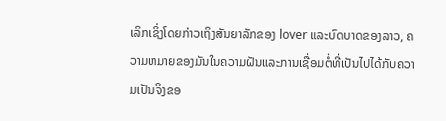ເລິກເຊິ່ງໂດຍກ່າວເຖິງສັນຍາລັກຂອງ lover ແລະບົດບາດຂອງລາວ, ຄວາມຫມາຍຂອງມັນໃນຄວາມຝັນແລະການເຊື່ອມຕໍ່ທີ່ເປັນໄປໄດ້ກັບຄວາມເປັນຈິງຂອ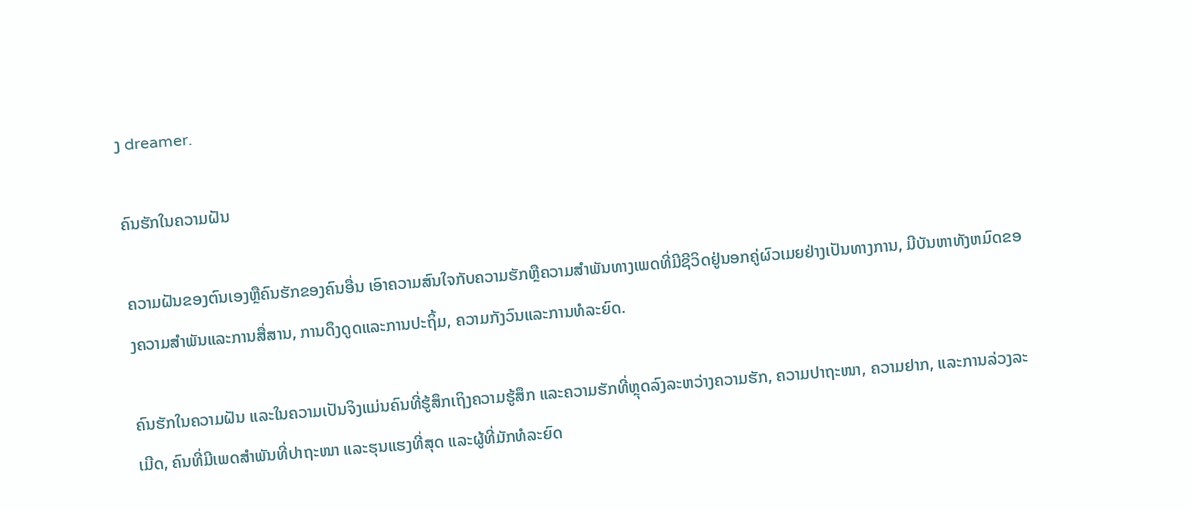ງ dreamer.

ຄົນຮັກໃນຄວາມຝັນ

ຄວາມຝັນຂອງຕົນເອງຫຼືຄົນຮັກຂອງຄົນອື່ນ ເອົາຄວາມສົນໃຈກັບຄວາມຮັກຫຼືຄວາມສໍາພັນທາງເພດທີ່ມີຊີວິດຢູ່ນອກຄູ່ຜົວເມຍຢ່າງເປັນທາງການ, ມີບັນຫາທັງຫມົດຂອງຄວາມສໍາພັນແລະການສື່ສານ, ການດຶງດູດແລະການປະຖິ້ມ, ຄວາມກັງວົນແລະການທໍລະຍົດ.

ຄົນຮັກໃນຄວາມຝັນ ແລະໃນຄວາມເປັນຈິງແມ່ນຄົນທີ່ຮູ້ສຶກເຖິງຄວາມຮູ້ສຶກ ແລະຄວາມຮັກທີ່ຫຼຸດລົງລະຫວ່າງຄວາມຮັກ, ຄວາມປາຖະໜາ, ຄວາມຢາກ, ແລະການລ່ວງລະເມີດ, ຄົນທີ່ມີເພດສຳພັນທີ່ປາຖະໜາ ແລະຮຸນແຮງທີ່ສຸດ ແລະຜູ້ທີ່ມັກທໍລະຍົດ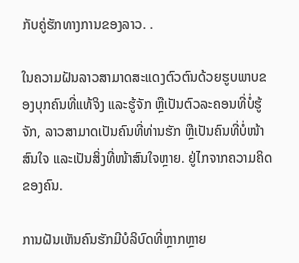ກັບຄູ່ຮັກທາງການຂອງລາວ. .

ໃນຄວາມຝັນລາວສາມາດສະແດງຕົວຕົນດ້ວຍຮູບພາບຂອງບຸກຄົນທີ່ແທ້ຈິງ ແລະຮູ້ຈັກ ຫຼືເປັນຕົວລະຄອນທີ່ບໍ່ຮູ້ຈັກ, ລາວສາມາດເປັນຄົນທີ່ທ່ານຮັກ ຫຼືເປັນຄົນທີ່ບໍ່ໜ້າສົນໃຈ ແລະເປັນສິ່ງທີ່ໜ້າສົນໃຈຫຼາຍ. ຢູ່ໄກຈາກຄວາມຄິດຂອງຄົນ.

ການຝັນເຫັນຄົນຮັກມີບໍລິບົດທີ່ຫຼາກຫຼາຍ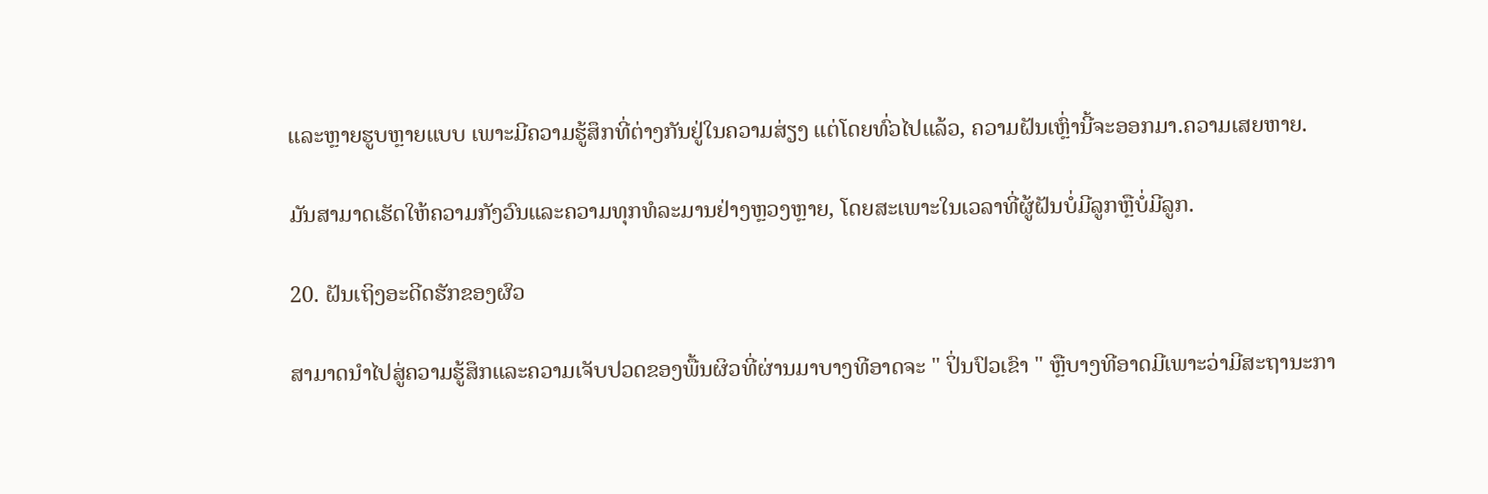ແລະຫຼາຍຮູບຫຼາຍແບບ ເພາະມີຄວາມຮູ້ສຶກທີ່ຕ່າງກັນຢູ່ໃນຄວາມສ່ຽງ ແຕ່ໂດຍທົ່ວໄປແລ້ວ, ຄວາມຝັນເຫຼົ່ານີ້ຈະອອກມາ.ຄວາມເສຍຫາຍ.

ມັນສາມາດເຮັດໃຫ້ຄວາມກັງວົນແລະຄວາມທຸກທໍລະມານຢ່າງຫຼວງຫຼາຍ, ໂດຍສະເພາະໃນເວລາທີ່ຜູ້ຝັນບໍ່ມີລູກຫຼືບໍ່ມີລູກ.

20. ຝັນເຖິງອະດີດຮັກຂອງຜົວ

ສາມາດນໍາໄປສູ່ຄວາມຮູ້ສຶກແລະຄວາມເຈັບປວດຂອງພື້ນຜິວທີ່ຜ່ານມາບາງທີອາດຈະ " ປິ່ນປົວເຂົາ " ຫຼືບາງທີອາດມີເພາະວ່າມີສະຖານະກາ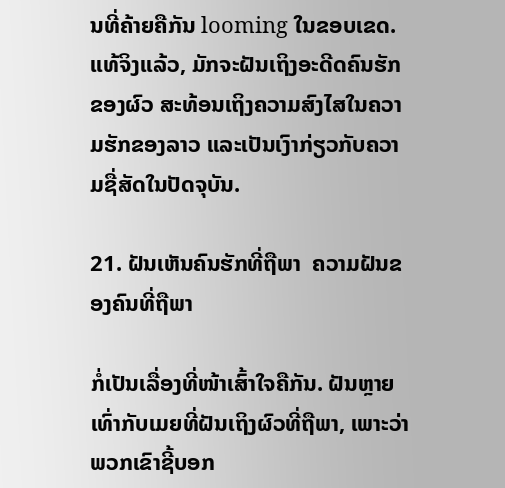ນທີ່ຄ້າຍຄືກັນ looming ໃນຂອບເຂດ. ແທ້ຈິງແລ້ວ, ມັກຈະຝັນເຖິງອະດີດຄົນຮັກຂອງຜົວ ສະທ້ອນເຖິງຄວາມສົງໄສໃນຄວາມຮັກຂອງລາວ ແລະເປັນເງົາກ່ຽວກັບຄວາມຊື່ສັດໃນປັດຈຸບັນ.

21. ຝັນເຫັນຄົນຮັກທີ່ຖືພາ  ຄວາມຝັນຂອງຄົນທີ່ຖືພາ

ກໍ່ເປັນເລື່ອງທີ່ໜ້າເສົ້າໃຈຄືກັນ. ຝັນຫຼາຍເທົ່າກັບເມຍທີ່ຝັນເຖິງຜົວທີ່ຖືພາ, ເພາະວ່າພວກເຂົາຊີ້ບອກ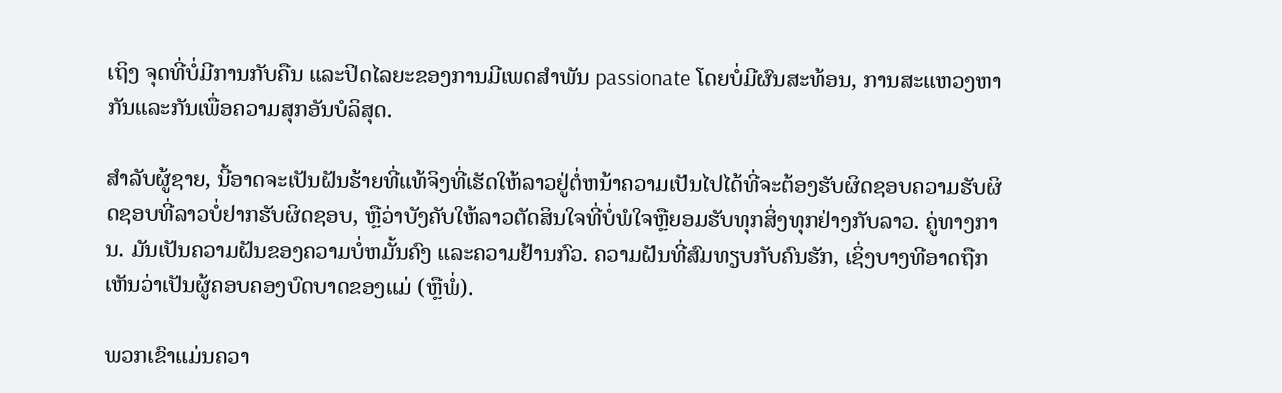ເຖິງ ຈຸດທີ່ບໍ່ມີການກັບຄືນ ແລະປິດໄລຍະຂອງການມີເພດສໍາພັນ passionate ໂດຍບໍ່ມີຜົນສະທ້ອນ, ການສະແຫວງຫາກັນແລະກັນເພື່ອຄວາມສຸກອັນບໍລິສຸດ.

ສໍາລັບຜູ້ຊາຍ, ນີ້ອາດຈະເປັນຝັນຮ້າຍທີ່ແທ້ຈິງທີ່ເຮັດໃຫ້ລາວຢູ່ຕໍ່ຫນ້າຄວາມເປັນໄປໄດ້ທີ່ຈະຕ້ອງຮັບຜິດຊອບຄວາມຮັບຜິດຊອບທີ່ລາວບໍ່ຢາກຮັບຜິດຊອບ, ຫຼືວ່າບັງຄັບໃຫ້ລາວຕັດສິນໃຈທີ່ບໍ່ພໍໃຈຫຼືຍອມຮັບທຸກສິ່ງທຸກຢ່າງກັບລາວ. ຄູ່ທາງການ. ມັນເປັນຄວາມຝັນຂອງຄວາມບໍ່ຫມັ້ນຄົງ ແລະຄວາມຢ້ານກົວ. ຄວາມຝັນທີ່ສົມທຽບກັບຄົນຮັກ, ເຊິ່ງບາງທີອາດຖືກເຫັນວ່າເປັນຜູ້ຄອບຄອງບົດບາດຂອງແມ່ (ຫຼືພໍ່).

ພວກເຂົາແມ່ນຄວາ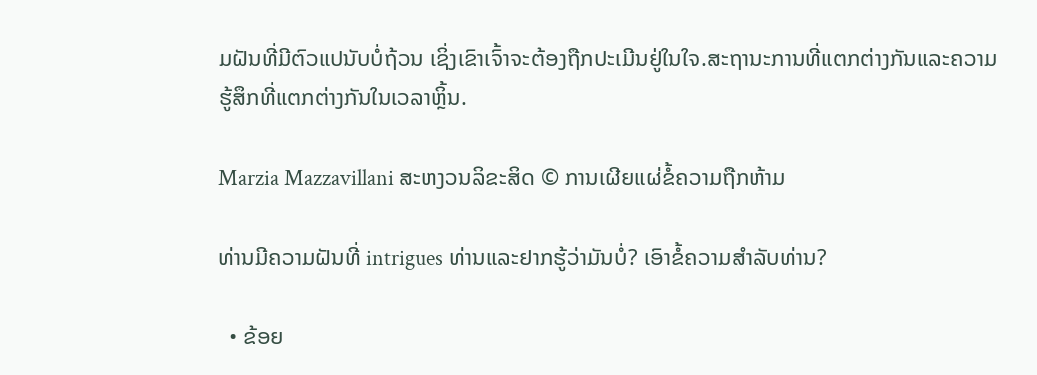ມຝັນທີ່ມີຕົວແປນັບບໍ່ຖ້ວນ ເຊິ່ງເຂົາເຈົ້າຈະຕ້ອງຖືກປະເມີນຢູ່ໃນໃຈ.ສະຖານະການທີ່ແຕກຕ່າງກັນແລະຄວາມຮູ້ສຶກທີ່ແຕກຕ່າງກັນໃນເວລາຫຼິ້ນ.

Marzia Mazzavillani ສະຫງວນລິຂະສິດ © ການເຜີຍແຜ່ຂໍ້ຄວາມຖືກຫ້າມ

ທ່ານມີຄວາມຝັນທີ່ intrigues ທ່ານແລະຢາກຮູ້ວ່າມັນບໍ່? ເອົາຂໍ້ຄວາມສໍາລັບທ່ານ?

  • ຂ້ອຍ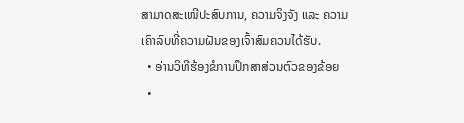ສາມາດສະເໜີປະສົບການ, ຄວາມຈິງຈັງ ແລະ ຄວາມເຄົາລົບທີ່ຄວາມຝັນຂອງເຈົ້າສົມຄວນໄດ້ຮັບ.
  • ອ່ານວິທີຮ້ອງຂໍການປຶກສາສ່ວນຕົວຂອງຂ້ອຍ
  •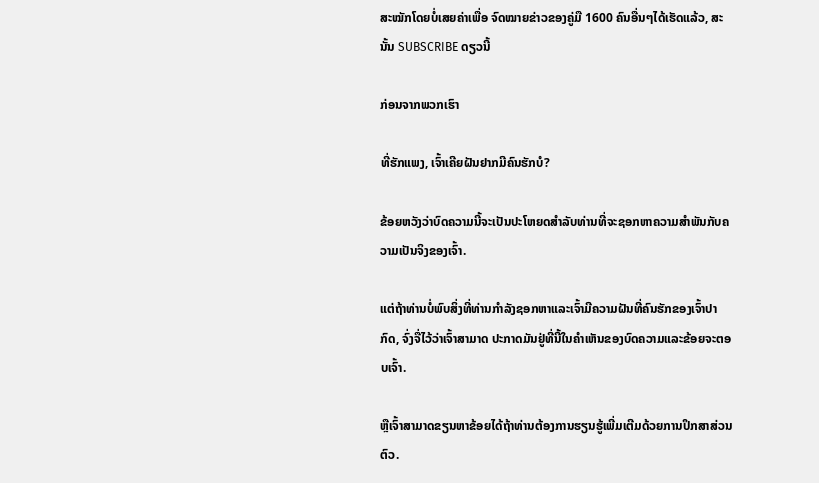ສະໝັກໂດຍບໍ່ເສຍຄ່າເພື່ອ ຈົດໝາຍຂ່າວຂອງຄູ່ມື 1600 ຄົນອື່ນໆໄດ້ເຮັດແລ້ວ, ສະນັ້ນ SUBSCRIBE ດຽວນີ້

ກ່ອນຈາກພວກເຮົາ

ທີ່ຮັກແພງ, ເຈົ້າເຄີຍຝັນຢາກມີຄົນຮັກບໍ?

ຂ້ອຍຫວັງວ່າບົດຄວາມນີ້ຈະເປັນປະໂຫຍດສໍາລັບທ່ານທີ່ຈະຊອກຫາຄວາມສໍາພັນກັບຄວາມເປັນຈິງຂອງເຈົ້າ.

ແຕ່ຖ້າທ່ານບໍ່ພົບສິ່ງທີ່ທ່ານກໍາລັງຊອກຫາແລະເຈົ້າມີຄວາມຝັນທີ່ຄົນຮັກຂອງເຈົ້າປາກົດ, ຈົ່ງຈື່ໄວ້ວ່າເຈົ້າສາມາດ ປະກາດມັນຢູ່ທີ່ນີ້ໃນຄໍາເຫັນຂອງບົດຄວາມແລະຂ້ອຍຈະຕອບເຈົ້າ.

ຫຼືເຈົ້າສາມາດຂຽນຫາຂ້ອຍໄດ້ຖ້າທ່ານຕ້ອງການຮຽນຮູ້ເພີ່ມເຕີມດ້ວຍການປຶກສາສ່ວນຕົວ.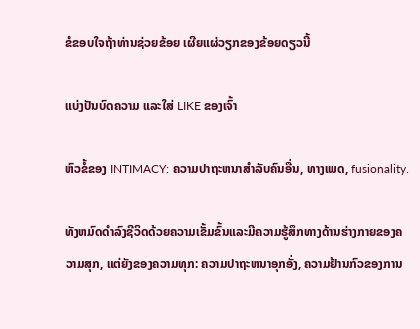ຂໍຂອບໃຈຖ້າທ່ານຊ່ວຍຂ້ອຍ ເຜີຍແຜ່ວຽກຂອງຂ້ອຍດຽວນີ້

ແບ່ງປັນບົດຄວາມ ແລະໃສ່ LIKE ຂອງເຈົ້າ

ຫົວຂໍ້ຂອງ INTIMACY: ຄວາມປາຖະຫນາສໍາລັບຄົນອື່ນ, ທາງເພດ, fusionality.

ທັງຫມົດດໍາລົງຊີວິດດ້ວຍຄວາມເຂັ້ມຂົ້ນແລະມີຄວາມຮູ້ສຶກທາງດ້ານຮ່າງກາຍຂອງຄວາມສຸກ, ແຕ່ຍັງຂອງຄວາມທຸກ: ຄວາມປາຖະຫນາອຸກອັ່ງ, ຄວາມຢ້ານກົວຂອງການ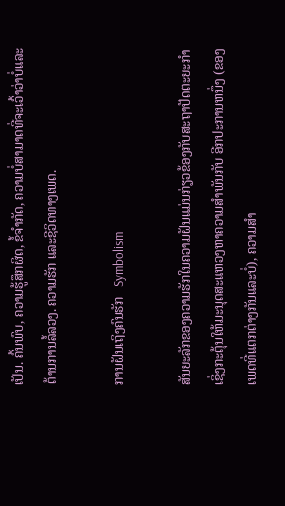ເປັນ. ຄົ້ນພົບ, ຄວາມຮູ້ສຶກຜິດ, ຂໍ້ຈໍາກັດ, ຄວາມບໍ່ສາມາດທີ່ຈະເວົ້າວ່າບໍ່ແລະຕ້ານການລໍ້ລວງ. ຄວາມຮັກ ແລະຊີວິດທາງເພດ.

ການຝັນເຖິງຄົນຮັກ   Symbolism

ສັນຍະລັກຂອງຄວາມຮັກໃນຄວາມຝັນແມ່ນກ່ຽວຂ້ອງກັບສະຖາປັດຕະຍະກຳ ເຊິ່ງກະຕຸ້ນໃຫ້ມະນຸດສະແຫວງຫາຄວາມສຳພັນກັບ ອີກປະການຫນຶ່ງ (ຂອງເພດທີ່ແຕກຕ່າງກັນແລະບໍ່), ຄວາມສໍາ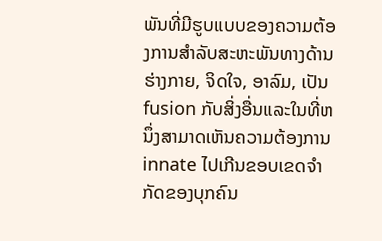ພັນທີ່ມີຮູບແບບຂອງຄວາມຕ້ອງການສໍາລັບສະຫະພັນທາງດ້ານຮ່າງກາຍ, ຈິດໃຈ, ອາລົມ, ເປັນ fusion ກັບສິ່ງອື່ນແລະໃນທີ່ຫນຶ່ງສາມາດເຫັນຄວາມຕ້ອງການ innate ໄປເກີນຂອບເຂດຈໍາກັດຂອງບຸກຄົນ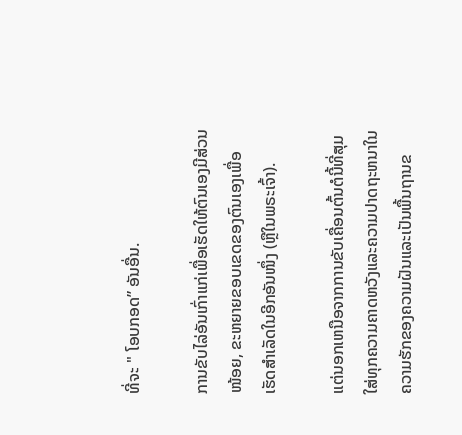ທີ່ຈະ " ໂອບກອດ” ອັນອື່ນ.

ການຂັບໄລ່ອັນເກົ່າແກ່ເພື່ອເຮັດໃຫ້ຕົນເອງມີສ່ວນໜ້ອຍ, ຂະຫຍາຍຂອບເຂດຂອງຕົນເອງເພື່ອເຮັດສຳເລັດໃນອີກອັນໜຶ່ງ (ຫຼືໃນພຣະເຈົ້າ).

ແຕ່ນອກເຫນືອຈາກການຂັບເຄື່ອນຕົ້ນຕໍນີ້ທີ່ສຸມໃສ່ທຸກຄວາມຄາດຫວັງແລະຄວາມປາດຖະຫນາໃນຄວາມຮັກຂອງຄວາມຝັນແລະເປັນພື້ນຖານຂ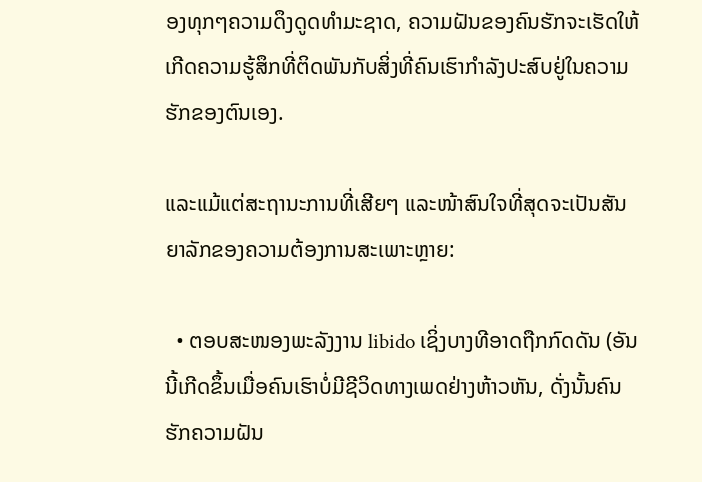ອງທຸກໆຄວາມດຶງດູດທໍາມະຊາດ, ຄວາມຝັນຂອງຄົນຮັກຈະເຮັດໃຫ້ເກີດຄວາມຮູ້ສຶກທີ່ຕິດພັນກັບສິ່ງທີ່ຄົນເຮົາກໍາລັງປະສົບຢູ່ໃນຄວາມຮັກຂອງຕົນເອງ.

ແລະແມ້ແຕ່ສະຖານະການທີ່ເສີຍໆ ແລະໜ້າສົນໃຈທີ່ສຸດຈະເປັນສັນຍາລັກຂອງຄວາມຕ້ອງການສະເພາະຫຼາຍ:

  • ຕອບສະໜອງພະລັງງານ libido ເຊິ່ງບາງທີອາດຖືກກົດດັນ (ອັນນີ້ເກີດຂຶ້ນເມື່ອຄົນເຮົາບໍ່ມີຊີວິດທາງເພດຢ່າງຫ້າວຫັນ, ດັ່ງນັ້ນຄົນຮັກຄວາມຝັນ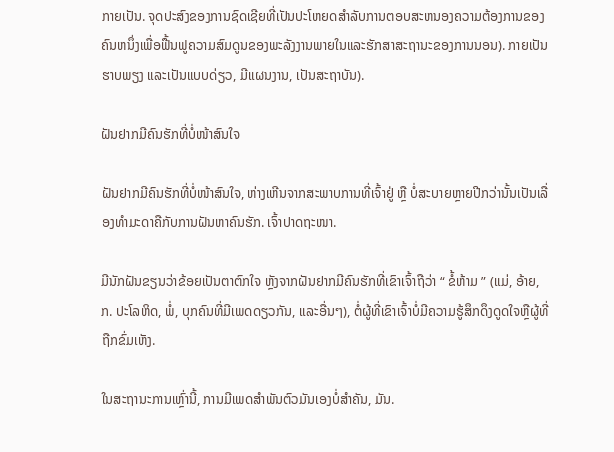ກາຍເປັນ. ຈຸດປະສົງຂອງການຊົດເຊີຍທີ່ເປັນປະໂຫຍດສໍາລັບການຕອບສະຫນອງຄວາມຕ້ອງການຂອງຄົນຫນຶ່ງເພື່ອຟື້ນຟູຄວາມສົມດູນຂອງພະລັງງານພາຍໃນແລະຮັກສາສະຖານະຂອງການນອນ). ກາຍເປັນຮາບພຽງ ແລະເປັນແບບດ່ຽວ, ມີແຜນງານ, ເປັນສະຖາບັນ).

ຝັນຢາກມີຄົນຮັກທີ່ບໍ່ໜ້າສົນໃຈ

ຝັນຢາກມີຄົນຮັກທີ່ບໍ່ໜ້າສົນໃຈ, ຫ່າງເຫີນຈາກສະພາບການທີ່ເຈົ້າຢູ່ ຫຼື ບໍ່ສະບາຍຫຼາຍປີກວ່ານັ້ນເປັນເລື່ອງທຳມະດາຄືກັບການຝັນຫາຄົນຮັກ. ເຈົ້າປາດຖະໜາ.

ມີນັກຝັນຂຽນວ່າຂ້ອຍເປັນຕາຕົກໃຈ ຫຼັງຈາກຝັນຢາກມີຄົນຮັກທີ່ເຂົາເຈົ້າຖືວ່າ “ ຂໍ້ຫ້າມ ” (ແມ່, ອ້າຍ, ກ. ປະໂລຫິດ, ພໍ່, ບຸກຄົນທີ່ມີເພດດຽວກັນ, ແລະອື່ນໆ), ຕໍ່ຜູ້ທີ່ເຂົາເຈົ້າບໍ່ມີຄວາມຮູ້ສຶກດຶງດູດໃຈຫຼືຜູ້ທີ່ຖືກຂົ່ມເຫັງ.

ໃນສະຖານະການເຫຼົ່ານີ້, ການມີເພດສໍາພັນຕົວມັນເອງບໍ່ສໍາຄັນ, ມັນ.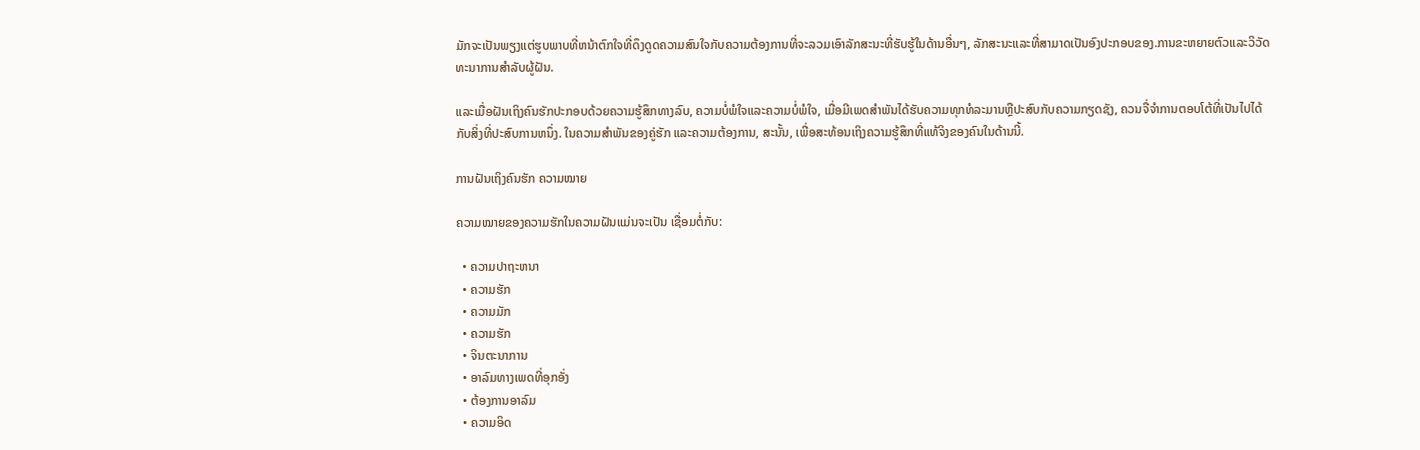ມັກຈະເປັນພຽງແຕ່ຮູບພາບທີ່ຫນ້າຕົກໃຈທີ່ດຶງດູດຄວາມສົນໃຈກັບຄວາມຕ້ອງການທີ່ຈະລວມເອົາລັກສະນະທີ່ຮັບຮູ້ໃນດ້ານອື່ນໆ, ລັກສະນະແລະທີ່ສາມາດເປັນອົງປະກອບຂອງ.ການຂະຫຍາຍຕົວແລະວິວັດທະນາການສໍາລັບຜູ້ຝັນ.

ແລະເມື່ອຝັນເຖິງຄົນຮັກປະກອບດ້ວຍຄວາມຮູ້ສຶກທາງລົບ, ຄວາມບໍ່ພໍໃຈແລະຄວາມບໍ່ພໍໃຈ, ເມື່ອມີເພດສໍາພັນໄດ້ຮັບຄວາມທຸກທໍລະມານຫຼືປະສົບກັບຄວາມກຽດຊັງ, ຄວນຈື່ຈໍາການຕອບໂຕ້ທີ່ເປັນໄປໄດ້ກັບສິ່ງທີ່ປະສົບການຫນຶ່ງ. ໃນຄວາມສຳພັນຂອງຄູ່ຮັກ ແລະຄວາມຕ້ອງການ, ສະນັ້ນ, ເພື່ອສະທ້ອນເຖິງຄວາມຮູ້ສຶກທີ່ແທ້ຈິງຂອງຄົນໃນດ້ານນີ້.

ການຝັນເຖິງຄົນຮັກ ຄວາມໝາຍ

ຄວາມໝາຍຂອງຄວາມຮັກໃນຄວາມຝັນແມ່ນຈະເປັນ ເຊື່ອມຕໍ່ກັບ:

  • ຄວາມປາຖະຫນາ
  • ຄວາມຮັກ
  • ຄວາມມັກ
  • ຄວາມຮັກ
  • ຈິນຕະນາການ
  • ອາລົມທາງເພດທີ່ອຸກອັ່ງ
  • ຕ້ອງການອາລົມ
  • ຄວາມອິດ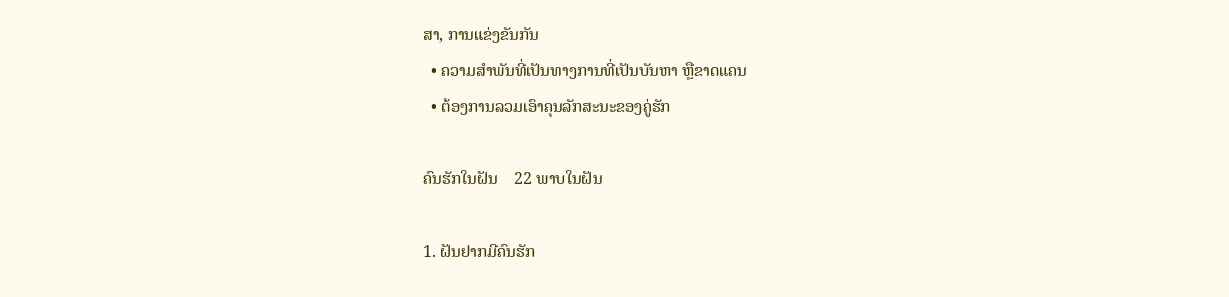ສາ, ການແຂ່ງຂັນກັນ
  • ຄວາມສຳພັນທີ່ເປັນທາງການທີ່ເປັນບັນຫາ ຫຼືຂາດແຄນ
  • ຕ້ອງການລວມເອົາຄຸນລັກສະນະຂອງຄູ່ຮັກ

ຄົນຮັກໃນຝັນ    22 ພາບໃນຝັນ

1. ຝັນຢາກມີຄົນຮັກ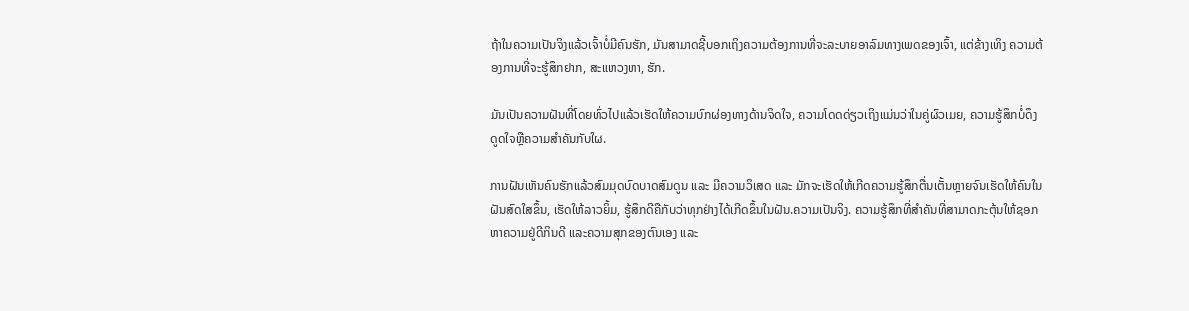ຖ້າໃນຄວາມເປັນຈິງແລ້ວເຈົ້າບໍ່ມີຄົນຮັກ, ມັນສາມາດຊີ້ບອກເຖິງຄວາມຕ້ອງການທີ່ຈະລະບາຍອາລົມທາງເພດຂອງເຈົ້າ, ແຕ່ຂ້າງເທິງ ຄວາມຕ້ອງການທີ່ຈະຮູ້ສຶກຢາກ, ສະແຫວງຫາ, ຮັກ.

ມັນເປັນຄວາມຝັນທີ່ໂດຍທົ່ວໄປແລ້ວເຮັດໃຫ້ຄວາມບົກຜ່ອງທາງດ້ານຈິດໃຈ, ຄວາມໂດດດ່ຽວເຖິງແມ່ນວ່າໃນຄູ່ຜົວເມຍ, ຄວາມຮູ້ສຶກບໍ່ດຶງດູດໃຈຫຼືຄວາມສໍາຄັນກັບໃຜ.

ການຝັນເຫັນຄົນຮັກແລ້ວສົມມຸດບົດບາດສົມດູນ ແລະ ມີຄວາມວິເສດ ແລະ ມັກຈະເຮັດໃຫ້ເກີດຄວາມຮູ້ສຶກຕື່ນເຕັ້ນຫຼາຍຈົນເຮັດໃຫ້ຄົນໃນຝັນສົດໃສຂຶ້ນ, ເຮັດໃຫ້ລາວຍິ້ມ, ຮູ້ສຶກດີຄືກັບວ່າທຸກຢ່າງໄດ້ເກີດຂຶ້ນໃນຝັນ.ຄວາມເປັນຈິງ. ຄວາມຮູ້ສຶກທີ່ສຳຄັນທີ່ສາມາດກະຕຸ້ນໃຫ້ຊອກຫາຄວາມຢູ່ດີກິນດີ ແລະຄວາມສຸກຂອງຕົນເອງ ແລະ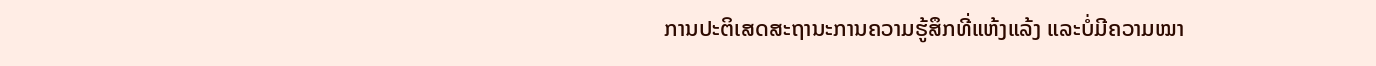ການປະຕິເສດສະຖານະການຄວາມຮູ້ສຶກທີ່ແຫ້ງແລ້ງ ແລະບໍ່ມີຄວາມໝາ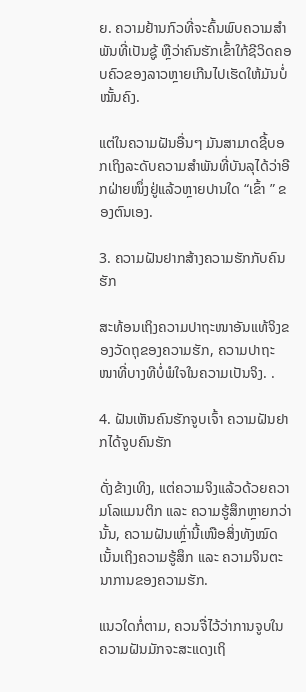ຍ. ຄວາມຢ້ານກົວທີ່ຈະຄົ້ນພົບຄວາມສຳພັນທີ່ເປັນຊູ້ ຫຼືວ່າຄົນຮັກເຂົ້າໃກ້ຊີວິດຄອບຄົວຂອງລາວຫຼາຍເກີນໄປເຮັດໃຫ້ມັນບໍ່ໝັ້ນຄົງ.

ແຕ່ໃນຄວາມຝັນອື່ນໆ ມັນສາມາດຊີ້ບອກເຖິງລະດັບຄວາມສຳພັນທີ່ບັນລຸໄດ້ວ່າອີກຝ່າຍໜຶ່ງຢູ່ແລ້ວຫຼາຍປານໃດ “ເຂົ້າ ” ຂອງຕົນເອງ.

3. ຄວາມຝັນຢາກສ້າງຄວາມຮັກກັບຄົນຮັກ

ສະທ້ອນເຖິງຄວາມປາຖະໜາອັນແທ້ຈິງຂອງວັດຖຸຂອງຄວາມຮັກ, ຄວາມປາຖະໜາທີ່ບາງທີບໍ່ພໍໃຈໃນຄວາມເປັນຈິງ. .

4. ຝັນເຫັນຄົນຮັກຈູບເຈົ້າ ຄວາມຝັນຢາກໄດ້ຈູບຄົນຮັກ

ດັ່ງຂ້າງເທິງ, ແຕ່ຄວາມຈິງແລ້ວດ້ວຍຄວາມໂລແມນຕິກ ແລະ ຄວາມຮູ້ສຶກຫຼາຍກວ່ານັ້ນ, ຄວາມຝັນເຫຼົ່ານີ້ເໜືອສິ່ງທັງໝົດເນັ້ນເຖິງຄວາມຮູ້ສຶກ ແລະ ຄວາມຈິນຕະນາການຂອງຄວາມຮັກ.

ແນວໃດກໍ່ຕາມ, ຄວນຈື່ໄວ້ວ່າການຈູບໃນຄວາມຝັນມັກຈະສະແດງເຖິ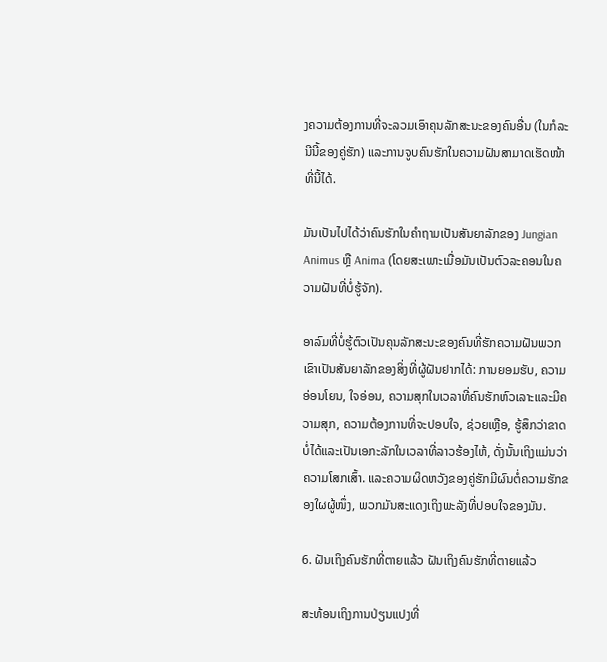ງຄວາມຕ້ອງການທີ່ຈະລວມເອົາຄຸນລັກສະນະຂອງຄົນອື່ນ (ໃນກໍລະນີນີ້ຂອງຄູ່ຮັກ) ແລະການຈູບຄົນຮັກໃນຄວາມຝັນສາມາດເຮັດໜ້າທີ່ນີ້ໄດ້.

ມັນເປັນໄປໄດ້ວ່າຄົນຮັກໃນຄຳຖາມເປັນສັນຍາລັກຂອງ Jungian Animus ຫຼື Anima (ໂດຍສະເພາະເມື່ອມັນເປັນຕົວລະຄອນໃນຄວາມຝັນທີ່ບໍ່ຮູ້ຈັກ).

ອາລົມທີ່ບໍ່ຮູ້ຕົວເປັນຄຸນລັກສະນະຂອງຄົນທີ່ຮັກຄວາມຝັນພວກເຂົາເປັນສັນຍາລັກຂອງສິ່ງທີ່ຜູ້ຝັນຢາກໄດ້: ການຍອມຮັບ, ຄວາມອ່ອນໂຍນ, ໃຈອ່ອນ, ຄວາມສຸກໃນເວລາທີ່ຄົນຮັກຫົວເລາະແລະມີຄວາມສຸກ, ຄວາມຕ້ອງການທີ່ຈະປອບໃຈ, ຊ່ວຍເຫຼືອ, ຮູ້ສຶກວ່າຂາດບໍ່ໄດ້ແລະເປັນເອກະລັກໃນເວລາທີ່ລາວຮ້ອງໄຫ້, ດັ່ງນັ້ນເຖິງແມ່ນວ່າຄວາມໂສກເສົ້າ. ແລະຄວາມຜິດຫວັງຂອງຄູ່ຮັກມີຜົນຕໍ່ຄວາມຮັກຂອງໃຜຜູ້ໜຶ່ງ, ພວກມັນສະແດງເຖິງພະລັງທີ່ປອບໃຈຂອງມັນ.

6. ຝັນເຖິງຄົນຮັກທີ່ຕາຍແລ້ວ ຝັນເຖິງຄົນຮັກທີ່ຕາຍແລ້ວ

ສະທ້ອນເຖິງການປ່ຽນແປງທີ່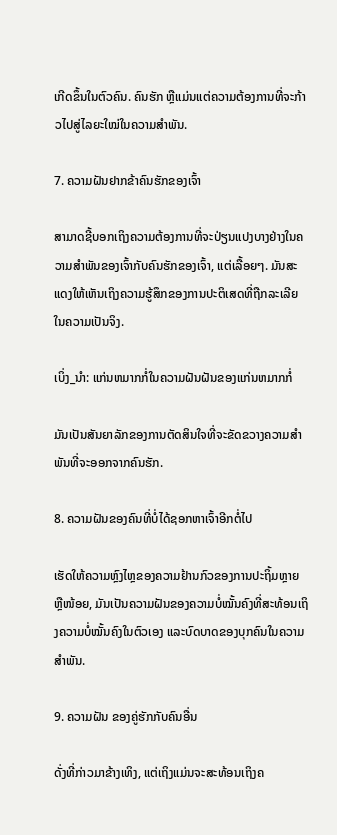ເກີດຂຶ້ນໃນຕົວຄົນ. ຄົນຮັກ ຫຼືແມ່ນແຕ່ຄວາມຕ້ອງການທີ່ຈະກ້າວໄປສູ່ໄລຍະໃໝ່ໃນຄວາມສຳພັນ.

7. ຄວາມຝັນຢາກຂ້າຄົນຮັກຂອງເຈົ້າ

ສາມາດຊີ້ບອກເຖິງຄວາມຕ້ອງການທີ່ຈະປ່ຽນແປງບາງຢ່າງໃນຄວາມສຳພັນຂອງເຈົ້າກັບຄົນຮັກຂອງເຈົ້າ, ແຕ່ເລື້ອຍໆ. ມັນສະແດງໃຫ້ເຫັນເຖິງຄວາມຮູ້ສຶກຂອງການປະຕິເສດທີ່ຖືກລະເລີຍໃນຄວາມເປັນຈິງ.

ເບິ່ງ_ນຳ: ແກ່ນຫມາກກໍ່ໃນຄວາມຝັນຝັນຂອງແກ່ນຫມາກກໍ່

ມັນເປັນສັນຍາລັກຂອງການຕັດສິນໃຈທີ່ຈະຂັດຂວາງຄວາມສໍາພັນທີ່ຈະອອກຈາກຄົນຮັກ.

8. ຄວາມຝັນຂອງຄົນທີ່ບໍ່ໄດ້ຊອກຫາເຈົ້າອີກຕໍ່ໄປ

ເຮັດໃຫ້ຄວາມຫຼົງໄຫຼຂອງຄວາມຢ້ານກົວຂອງການປະຖິ້ມຫຼາຍ ຫຼືໜ້ອຍ, ມັນເປັນຄວາມຝັນຂອງຄວາມບໍ່ໝັ້ນຄົງທີ່ສະທ້ອນເຖິງຄວາມບໍ່ໝັ້ນຄົງໃນຕົວເອງ ແລະບົດບາດຂອງບຸກຄົນໃນຄວາມສຳພັນ.

9. ຄວາມຝັນ ຂອງຄູ່ຮັກກັບຄົນອື່ນ

ດັ່ງທີ່ກ່າວມາຂ້າງເທິງ, ແຕ່ເຖິງແມ່ນຈະສະທ້ອນເຖິງຄ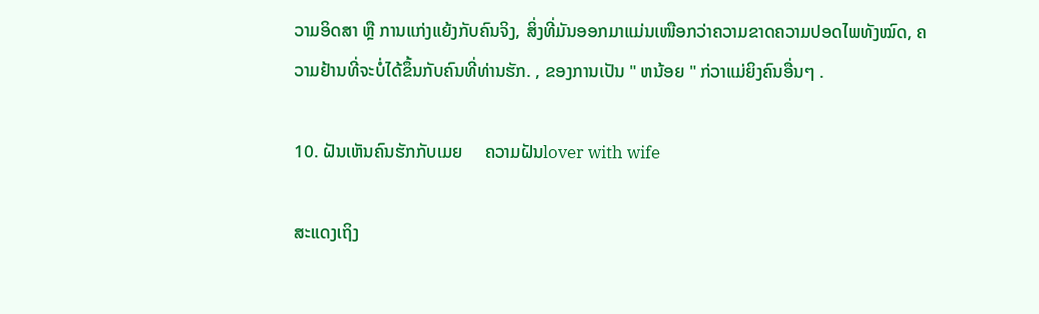ວາມອິດສາ ຫຼື ການແກ່ງແຍ້ງກັບຄົນຈິງ, ສິ່ງທີ່ມັນອອກມາແມ່ນເໜືອກວ່າຄວາມຂາດຄວາມປອດໄພທັງໝົດ, ຄວາມຢ້ານທີ່ຈະບໍ່ໄດ້ຂຶ້ນກັບຄົນທີ່ທ່ານຮັກ. , ຂອງການເປັນ " ຫນ້ອຍ " ກ່ວາແມ່ຍິງຄົນອື່ນໆ .

10. ຝັນເຫັນຄົນຮັກກັບເມຍ     ຄວາມຝັນlover with wife

ສະແດງເຖິງ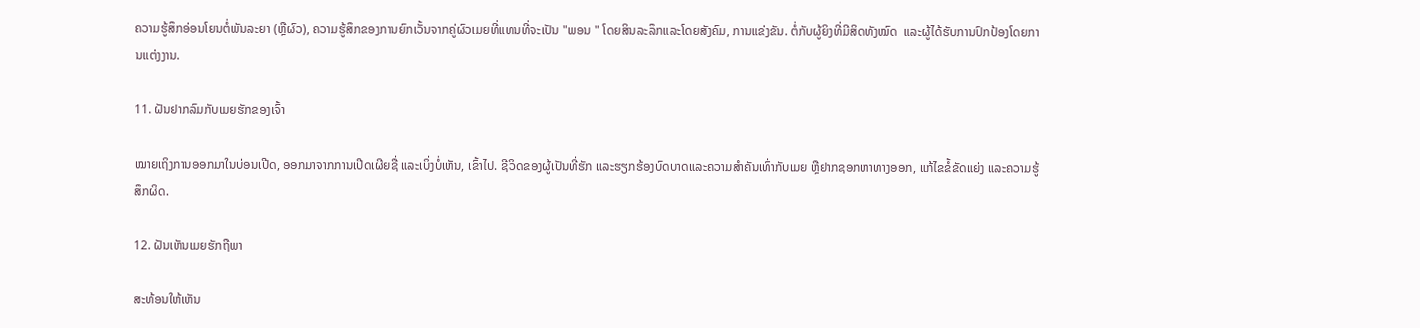ຄວາມຮູ້ສຶກອ່ອນໂຍນຕໍ່ພັນລະຍາ (ຫຼືຜົວ), ຄວາມຮູ້ສຶກຂອງການຍົກເວັ້ນຈາກຄູ່ຜົວເມຍທີ່ແທນທີ່ຈະເປັນ "ພອນ " ໂດຍສິນລະລຶກແລະໂດຍສັງຄົມ, ການແຂ່ງຂັນ. ຕໍ່ກັບຜູ້ຍິງທີ່ມີສິດທັງໝົດ  ແລະຜູ້ໄດ້ຮັບການປົກປ້ອງໂດຍການແຕ່ງງານ.

11. ຝັນຢາກລົມກັບເມຍຮັກຂອງເຈົ້າ

ໝາຍເຖິງການອອກມາໃນບ່ອນເປີດ, ອອກມາຈາກການເປີດເຜີຍຊື່ ແລະເບິ່ງບໍ່ເຫັນ, ເຂົ້າໄປ. ຊີວິດຂອງຜູ້ເປັນທີ່ຮັກ ແລະຮຽກຮ້ອງບົດບາດແລະຄວາມສຳຄັນເທົ່າກັບເມຍ ຫຼືຢາກຊອກຫາທາງອອກ, ແກ້ໄຂຂໍ້ຂັດແຍ່ງ ແລະຄວາມຮູ້ສຶກຜິດ.

12. ຝັນເຫັນເມຍຮັກຖືພາ

ສະທ້ອນໃຫ້ເຫັນ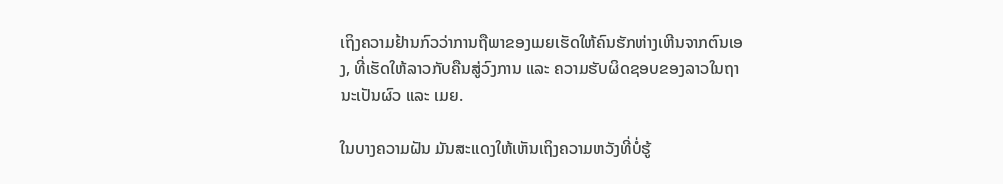ເຖິງຄວາມຢ້ານກົວວ່າການຖືພາຂອງເມຍເຮັດໃຫ້ຄົນຮັກຫ່າງເຫີນຈາກຕົນເອງ, ທີ່ເຮັດໃຫ້ລາວກັບຄືນສູ່ວົງການ ແລະ ຄວາມຮັບຜິດຊອບຂອງລາວໃນຖານະເປັນຜົວ ແລະ ເມຍ.

ໃນບາງຄວາມຝັນ ມັນສະແດງໃຫ້ເຫັນເຖິງຄວາມຫວັງທີ່ບໍ່ຮູ້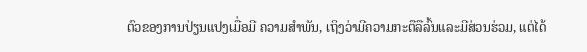ຕົວຂອງການປ່ຽນແປງເມື່ອມີ ຄວາມສໍາພັນ, ເຖິງວ່າມີຄວາມກະຕືລືລົ້ນແລະມີສ່ວນຮ່ວມ, ແຕ່ໄດ້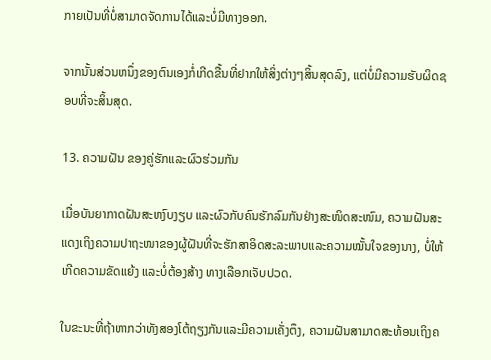ກາຍເປັນທີ່ບໍ່ສາມາດຈັດການໄດ້ແລະບໍ່ມີທາງອອກ.

ຈາກນັ້ນສ່ວນຫນຶ່ງຂອງຕົນເອງກໍ່ເກີດຂື້ນທີ່ຢາກໃຫ້ສິ່ງຕ່າງໆສິ້ນສຸດລົງ, ແຕ່ບໍ່ມີຄວາມຮັບຜິດຊອບທີ່ຈະສິ້ນສຸດ.

13. ຄວາມຝັນ ຂອງຄູ່ຮັກແລະຜົວຮ່ວມກັນ

ເມື່ອບັນຍາກາດຝັນສະຫງົບງຽບ ແລະຜົວກັບຄົນຮັກລົມກັນຢ່າງສະໜິດສະໜົມ, ຄວາມຝັນສະແດງເຖິງຄວາມປາຖະໜາຂອງຜູ້ຝັນທີ່ຈະຮັກສາອິດສະລະພາບແລະຄວາມໝັ້ນໃຈຂອງນາງ, ບໍ່ໃຫ້ເກີດຄວາມຂັດແຍ້ງ ແລະບໍ່ຕ້ອງສ້າງ ທາງເລືອກເຈັບປວດ.

ໃນຂະນະທີ່ຖ້າຫາກວ່າທັງສອງໂຕ້ຖຽງກັນແລະມີຄວາມເຄັ່ງຕຶງ, ຄວາມຝັນສາມາດສະທ້ອນເຖິງຄ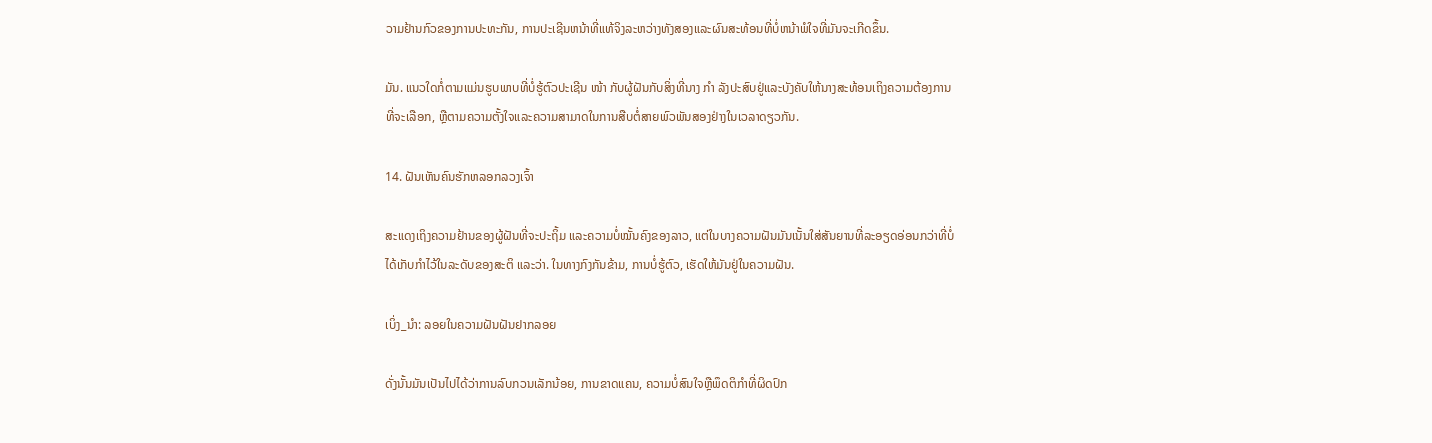ວາມຢ້ານກົວຂອງການປະທະກັນ, ການປະເຊີນຫນ້າທີ່ແທ້ຈິງລະຫວ່າງທັງສອງແລະຜົນສະທ້ອນທີ່ບໍ່ຫນ້າພໍໃຈທີ່ມັນຈະເກີດຂຶ້ນ.

ມັນ. ແນວໃດກໍ່ຕາມແມ່ນຮູບພາບທີ່ບໍ່ຮູ້ຕົວປະເຊີນ ໜ້າ ກັບຜູ້ຝັນກັບສິ່ງທີ່ນາງ ກຳ ລັງປະສົບຢູ່ແລະບັງຄັບໃຫ້ນາງສະທ້ອນເຖິງຄວາມຕ້ອງການທີ່ຈະເລືອກ, ຫຼືຕາມຄວາມຕັ້ງໃຈແລະຄວາມສາມາດໃນການສືບຕໍ່ສາຍພົວພັນສອງຢ່າງໃນເວລາດຽວກັນ.

14. ຝັນເຫັນຄົນຮັກຫລອກລວງເຈົ້າ

ສະແດງເຖິງຄວາມຢ້ານຂອງຜູ້ຝັນທີ່ຈະປະຖິ້ມ ແລະຄວາມບໍ່ໝັ້ນຄົງຂອງລາວ, ແຕ່ໃນບາງຄວາມຝັນມັນເນັ້ນໃສ່ສັນຍານທີ່ລະອຽດອ່ອນກວ່າທີ່ບໍ່ໄດ້ເກັບກຳໄວ້ໃນລະດັບຂອງສະຕິ ແລະວ່າ. ໃນທາງກົງກັນຂ້າມ, ການບໍ່ຮູ້ຕົວ, ເຮັດໃຫ້ມັນຢູ່ໃນຄວາມຝັນ.

ເບິ່ງ_ນຳ: ລອຍໃນຄວາມຝັນຝັນຢາກລອຍ

ດັ່ງນັ້ນມັນເປັນໄປໄດ້ວ່າການລົບກວນເລັກນ້ອຍ, ການຂາດແຄນ, ຄວາມບໍ່ສົນໃຈຫຼືພຶດຕິກໍາທີ່ຜິດປົກ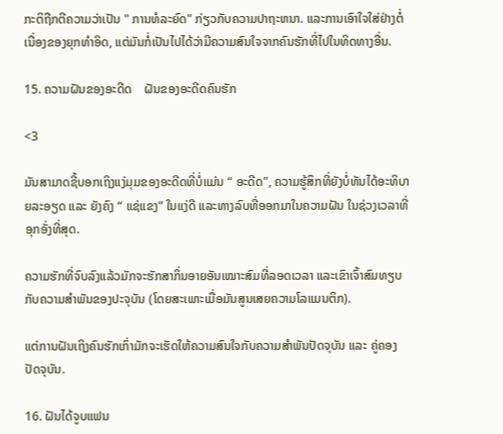ກະຕິຖືກຕີຄວາມວ່າເປັນ " ການທໍລະຍົດ" ກ່ຽວກັບຄວາມປາຖະຫນາ. ແລະການເອົາໃຈໃສ່ຢ່າງຕໍ່ເນື່ອງຂອງຍຸກທໍາອິດ, ແຕ່ມັນກໍ່ເປັນໄປໄດ້ວ່າມີຄວາມສົນໃຈຈາກຄົນຮັກທີ່ໄປໃນທິດທາງອື່ນ.

15. ຄວາມຝັນຂອງອະດີດ    ຝັນຂອງອະດີດຄົນຮັກ

<3

ມັນສາມາດຊີ້ບອກເຖິງແງ່ມຸມຂອງອະດີດທີ່ບໍ່ແມ່ນ “ ອະດີດ”, ຄວາມຮູ້ສຶກທີ່ຍັງບໍ່ທັນໄດ້ອະທິບາຍລະອຽດ ແລະ ຍັງຄົງ “ ແຊ່ແຂງ” ໃນແງ່ດີ ແລະທາງລົບທີ່ອອກມາໃນຄວາມຝັນ ໃນຊ່ວງເວລາທີ່ອຸກອັ່ງທີ່ສຸດ.

ຄວາມຮັກທີ່ຈົບລົງແລ້ວມັກຈະຮັກສາກິ່ນອາຍອັນເໝາະສົມທີ່ລອດເວລາ ແລະເຂົາເຈົ້າສົມທຽບກັບຄວາມສຳພັນຂອງປະຈຸບັນ (ໂດຍສະເພາະເມື່ອມັນສູນເສຍຄວາມໂລແມນຕິກ).

ແຕ່ການຝັນເຖິງຄົນຮັກເກົ່າມັກຈະເຮັດໃຫ້ຄວາມສົນໃຈກັບຄວາມສຳພັນປັດຈຸບັນ ແລະ ຄູ່ຄອງປັດຈຸບັນ.

16. ຝັນໄດ້ຈູບແຟນ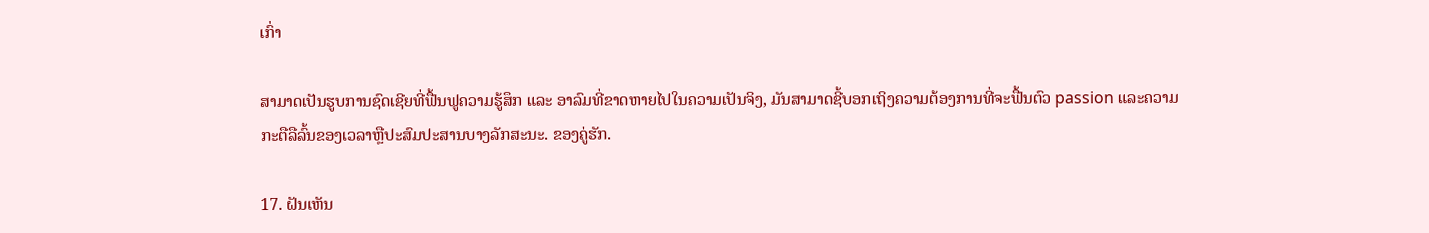ເກົ່າ

ສາມາດເປັນຮູບການຊົດເຊີຍທີ່ຟື້ນຟູຄວາມຮູ້ສຶກ ແລະ ອາລົມທີ່ຂາດຫາຍໄປໃນຄວາມເປັນຈິງ, ມັນສາມາດຊີ້ບອກເຖິງຄວາມຕ້ອງການທີ່ຈະຟື້ນຕົວ passion ແລະຄວາມກະຕືລືລົ້ນຂອງເວລາຫຼືປະສົມປະສານບາງລັກສະນະ. ຂອງຄູ່ຮັກ.

17. ຝັນເຫັນ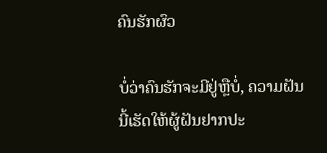ຄົນຮັກຜົວ

ບໍ່ວ່າຄົນຮັກຈະມີຢູ່ຫຼືບໍ່, ຄວາມຝັນນີ້ເຮັດໃຫ້ຜູ້ຝັນຢາກປະ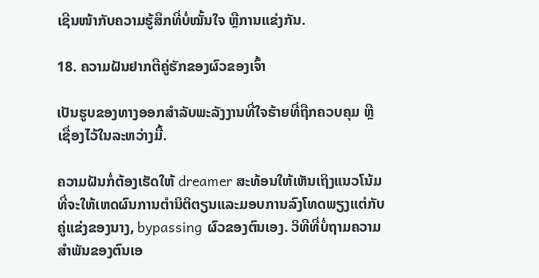ເຊີນໜ້າກັບຄວາມຮູ້ສຶກທີ່ບໍ່ໝັ້ນໃຈ ຫຼືການແຂ່ງກັນ.

18. ຄວາມຝັນຢາກຕີຄູ່ຮັກຂອງຜົວຂອງເຈົ້າ

ເປັນຮູບຂອງທາງອອກສໍາລັບພະລັງງານທີ່ໃຈຮ້າຍທີ່ຖືກຄວບຄຸມ ຫຼື ເຊື່ອງໄວ້ໃນລະຫວ່າງມື້.

ຄວາມຝັນກໍ່ຕ້ອງເຮັດໃຫ້ dreamer ສະທ້ອນໃຫ້ເຫັນເຖິງແນວໂນ້ມທີ່ຈະໃຫ້ເຫດຜົນການຕໍານິຕິຕຽນແລະມອບການລົງໂທດພຽງແຕ່ກັບຄູ່ແຂ່ງຂອງນາງ, bypassing ຜົວຂອງຕົນເອງ. ວິທີທີ່ບໍ່ຖາມຄວາມສຳພັນຂອງຕົນເອ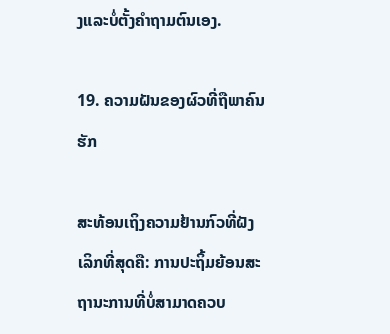ງແລະບໍ່ຕັ້ງຄຳຖາມຕົນເອງ.

19. ຄວາມຝັນຂອງຜົວທີ່ຖືພາຄົນຮັກ

ສະທ້ອນເຖິງຄວາມຢ້ານກົວທີ່ຝັງເລິກທີ່ສຸດຄື: ການປະຖິ້ມຍ້ອນສະຖານະການທີ່ບໍ່ສາມາດຄວບ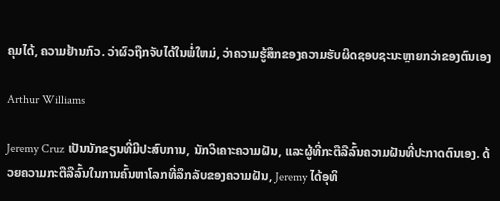ຄຸມໄດ້, ຄວາມຢ້ານກົວ. ວ່າຜົວຖືກຈັບໄດ້ໃນພໍ່ໃຫມ່, ວ່າຄວາມຮູ້ສຶກຂອງຄວາມຮັບຜິດຊອບຊະນະຫຼາຍກວ່າຂອງຕົນເອງ

Arthur Williams

Jeremy Cruz ເປັນນັກຂຽນທີ່ມີປະສົບການ, ນັກວິເຄາະຄວາມຝັນ, ແລະຜູ້ທີ່ກະຕືລືລົ້ນຄວາມຝັນທີ່ປະກາດຕົນເອງ. ດ້ວຍຄວາມກະຕືລືລົ້ນໃນການຄົ້ນຫາໂລກທີ່ລຶກລັບຂອງຄວາມຝັນ, Jeremy ໄດ້ອຸທິ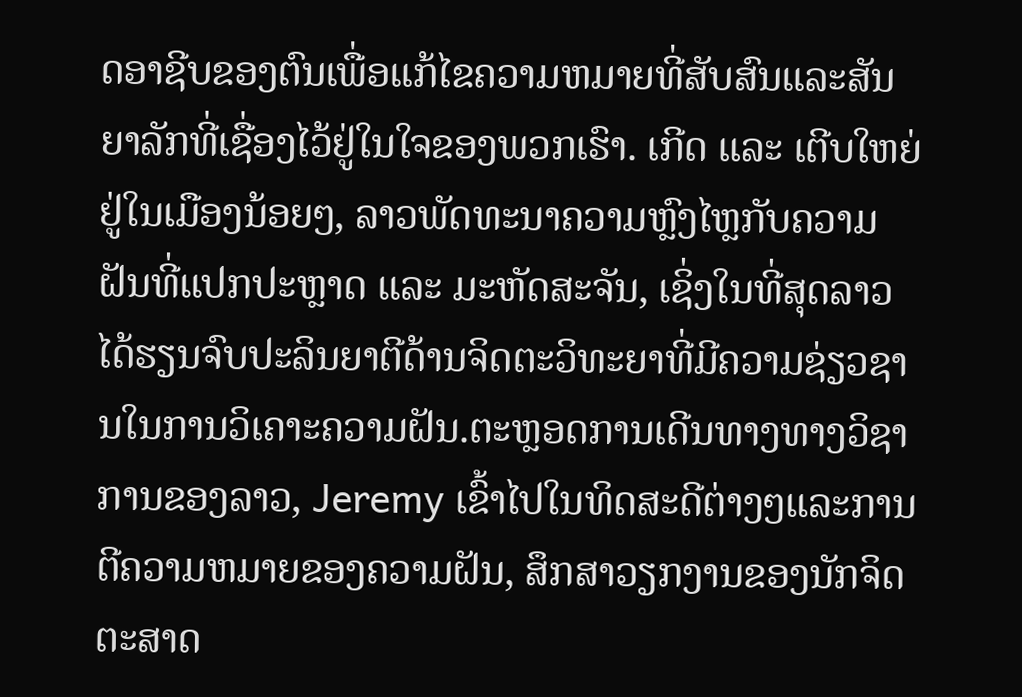ດອາຊີບຂອງຕົນເພື່ອແກ້ໄຂຄວາມຫມາຍທີ່ສັບສົນແລະສັນຍາລັກທີ່ເຊື່ອງໄວ້ຢູ່ໃນໃຈຂອງພວກເຮົາ. ເກີດ ແລະ ເຕີບໃຫຍ່ຢູ່ໃນເມືອງນ້ອຍໆ, ລາວພັດທະນາຄວາມຫຼົງໄຫຼກັບຄວາມຝັນທີ່ແປກປະຫຼາດ ແລະ ມະຫັດສະຈັນ, ເຊິ່ງໃນທີ່ສຸດລາວໄດ້ຮຽນຈົບປະລິນຍາຕີດ້ານຈິດຕະວິທະຍາທີ່ມີຄວາມຊ່ຽວຊານໃນການວິເຄາະຄວາມຝັນ.ຕະຫຼອດການເດີນທາງທາງວິຊາການຂອງລາວ, Jeremy ເຂົ້າໄປໃນທິດສະດີຕ່າງໆແລະການຕີຄວາມຫມາຍຂອງຄວາມຝັນ, ສຶກສາວຽກງານຂອງນັກຈິດຕະສາດ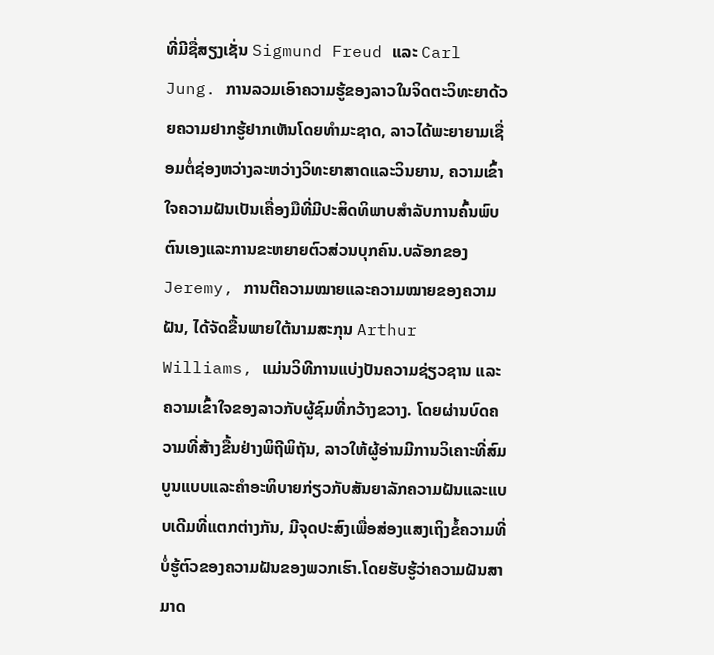ທີ່ມີຊື່ສຽງເຊັ່ນ Sigmund Freud ແລະ Carl Jung. ການລວມເອົາຄວາມຮູ້ຂອງລາວໃນຈິດຕະວິທະຍາດ້ວຍຄວາມຢາກຮູ້ຢາກເຫັນໂດຍທໍາມະຊາດ, ລາວໄດ້ພະຍາຍາມເຊື່ອມຕໍ່ຊ່ອງຫວ່າງລະຫວ່າງວິທະຍາສາດແລະວິນຍານ, ຄວາມເຂົ້າໃຈຄວາມຝັນເປັນເຄື່ອງມືທີ່ມີປະສິດທິພາບສໍາລັບການຄົ້ນພົບຕົນເອງແລະການຂະຫຍາຍຕົວສ່ວນບຸກຄົນ.ບລັອກຂອງ Jeremy, ການຕີຄວາມໝາຍແລະຄວາມໝາຍຂອງຄວາມຝັນ, ໄດ້ຈັດຂື້ນພາຍໃຕ້ນາມສະກຸນ Arthur Williams, ແມ່ນວິທີການແບ່ງປັນຄວາມຊ່ຽວຊານ ແລະຄວາມເຂົ້າໃຈຂອງລາວກັບຜູ້ຊົມທີ່ກວ້າງຂວາງ. ໂດຍຜ່ານບົດຄວາມທີ່ສ້າງຂື້ນຢ່າງພິຖີພິຖັນ, ລາວໃຫ້ຜູ້ອ່ານມີການວິເຄາະທີ່ສົມບູນແບບແລະຄໍາອະທິບາຍກ່ຽວກັບສັນຍາລັກຄວາມຝັນແລະແບບເດີມທີ່ແຕກຕ່າງກັນ, ມີຈຸດປະສົງເພື່ອສ່ອງແສງເຖິງຂໍ້ຄວາມທີ່ບໍ່ຮູ້ຕົວຂອງຄວາມຝັນຂອງພວກເຮົາ.ໂດຍຮັບຮູ້ວ່າຄວາມຝັນສາມາດ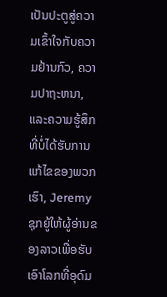ເປັນປະຕູສູ່ຄວາມເຂົ້າໃຈກັບຄວາມຢ້ານກົວ, ຄວາມປາຖະຫນາ, ແລະຄວາມຮູ້ສຶກທີ່ບໍ່ໄດ້ຮັບການແກ້ໄຂຂອງພວກເຮົາ, Jeremy ຊຸກຍູ້ໃຫ້ຜູ້ອ່ານຂອງລາວເພື່ອຮັບເອົາໂລກທີ່ອຸດົມ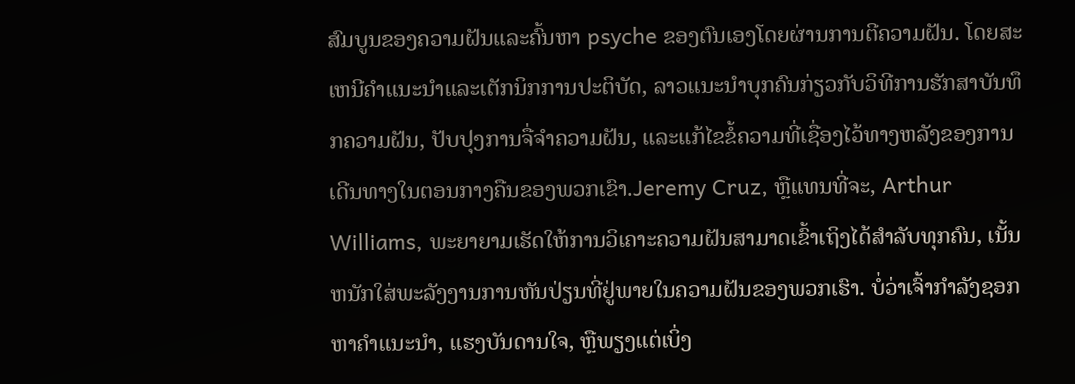ສົມບູນຂອງຄວາມຝັນແລະຄົ້ນຫາ psyche ຂອງຕົນເອງໂດຍຜ່ານການຕີຄວາມຝັນ. ໂດຍສະເຫນີຄໍາແນະນໍາແລະເຕັກນິກການປະຕິບັດ, ລາວແນະນໍາບຸກຄົນກ່ຽວກັບວິທີການຮັກສາບັນທຶກຄວາມຝັນ, ປັບປຸງການຈື່ຈໍາຄວາມຝັນ, ແລະແກ້ໄຂຂໍ້ຄວາມທີ່ເຊື່ອງໄວ້ທາງຫລັງຂອງການເດີນທາງໃນຕອນກາງຄືນຂອງພວກເຂົາ.Jeremy Cruz, ຫຼືແທນທີ່ຈະ, Arthur Williams, ພະຍາຍາມເຮັດໃຫ້ການວິເຄາະຄວາມຝັນສາມາດເຂົ້າເຖິງໄດ້ສໍາລັບທຸກຄົນ, ເນັ້ນຫນັກໃສ່ພະລັງງານການຫັນປ່ຽນທີ່ຢູ່ພາຍໃນຄວາມຝັນຂອງພວກເຮົາ. ບໍ່ວ່າເຈົ້າກໍາລັງຊອກຫາຄໍາແນະນໍາ, ແຮງບັນດານໃຈ, ຫຼືພຽງແຕ່ເບິ່ງ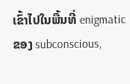ເຂົ້າໄປໃນພື້ນທີ່ enigmatic ຂອງ subconscious,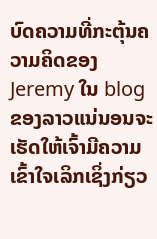ບົດຄວາມທີ່ກະຕຸ້ນຄວາມຄິດຂອງ Jeremy ໃນ blog ຂອງລາວແນ່ນອນຈະເຮັດໃຫ້ເຈົ້າມີຄວາມເຂົ້າໃຈເລິກເຊິ່ງກ່ຽວ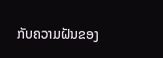ກັບຄວາມຝັນຂອງ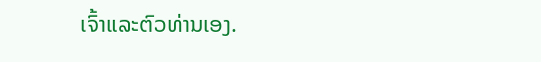ເຈົ້າແລະຕົວທ່ານເອງ.